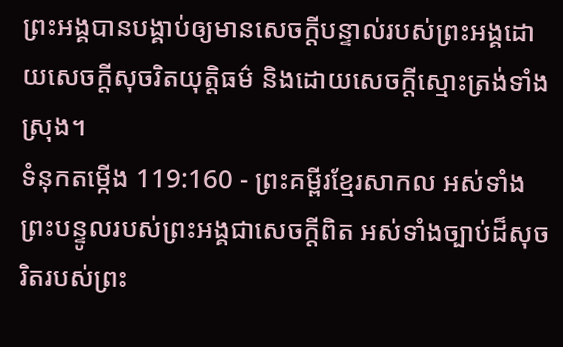ព្រះអង្គបានបង្គាប់ឲ្យមានសេចក្ដីបន្ទាល់របស់ព្រះអង្គដោយសេចក្ដីសុចរិតយុត្តិធម៌ និងដោយសេចក្ដីស្មោះត្រង់ទាំងស្រុង។
ទំនុកតម្កើង 119:160 - ព្រះគម្ពីរខ្មែរសាកល អស់ទាំងព្រះបន្ទូលរបស់ព្រះអង្គជាសេចក្ដីពិត អស់ទាំងច្បាប់ដ៏សុចរិតរបស់ព្រះ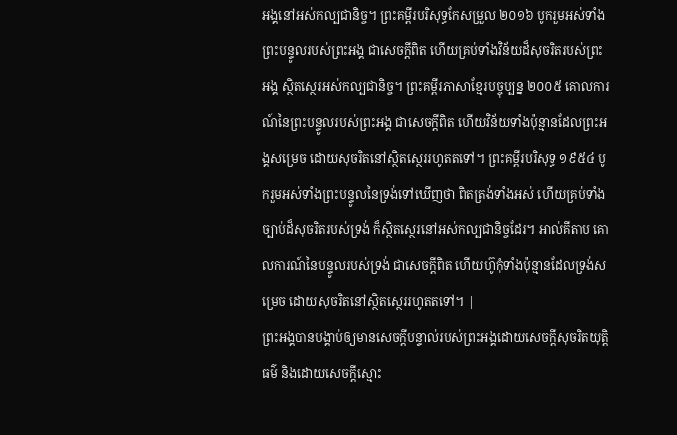អង្គនៅអស់កល្បជានិច្ច។ ព្រះគម្ពីរបរិសុទ្ធកែសម្រួល ២០១៦ បូករួមអស់ទាំងព្រះបន្ទូលរបស់ព្រះអង្គ ជាសេចក្ដីពិត ហើយគ្រប់ទាំងវិន័យដ៏សុចរិតរបស់ព្រះអង្គ ស្ថិតស្ថេរអស់កល្បជានិច្ច។ ព្រះគម្ពីរភាសាខ្មែរបច្ចុប្បន្ន ២០០៥ គោលការណ៍នៃព្រះបន្ទូលរបស់ព្រះអង្គ ជាសេចក្ដីពិត ហើយវិន័យទាំងប៉ុន្មានដែលព្រះអង្គសម្រេច ដោយសុចរិតនៅស្ថិតស្ថេររហូតតទៅ។ ព្រះគម្ពីរបរិសុទ្ធ ១៩៥៤ បូករួមអស់ទាំងព្រះបន្ទូលនៃទ្រង់ទៅឃើញថា ពិតត្រង់ទាំងអស់ ហើយគ្រប់ទាំងច្បាប់ដ៏សុចរិតរបស់ទ្រង់ ក៏ស្ថិតស្ថេរនៅអស់កល្បជានិច្ចដែរ។ អាល់គីតាប គោលការណ៍នៃបន្ទូលរបស់ទ្រង់ ជាសេចក្ដីពិត ហើយហ៊ូកុំទាំងប៉ុន្មានដែលទ្រង់សម្រេច ដោយសុចរិតនៅស្ថិតស្ថេររហូតតទៅ។ |
ព្រះអង្គបានបង្គាប់ឲ្យមានសេចក្ដីបន្ទាល់របស់ព្រះអង្គដោយសេចក្ដីសុចរិតយុត្តិធម៌ និងដោយសេចក្ដីស្មោះ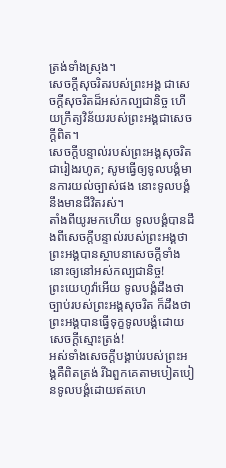ត្រង់ទាំងស្រុង។
សេចក្ដីសុចរិតរបស់ព្រះអង្គ ជាសេចក្ដីសុចរិតដ៏អស់កល្បជានិច្ច ហើយក្រឹត្យវិន័យរបស់ព្រះអង្គជាសេចក្ដីពិត។
សេចក្ដីបន្ទាល់របស់ព្រះអង្គសុចរិតជារៀងរហូត; សូមធ្វើឲ្យទូលបង្គំមានការយល់ច្បាស់ផង នោះទូលបង្គំនឹងមានជីវិតរស់។
តាំងពីយូរមកហើយ ទូលបង្គំបានដឹងពីសេចក្ដីបន្ទាល់របស់ព្រះអង្គថា ព្រះអង្គបានស្ថាបនាសេចក្ដីទាំងនោះឲ្យនៅអស់កល្បជានិច្ច!
ព្រះយេហូវ៉ាអើយ ទូលបង្គំដឹងថាច្បាប់របស់ព្រះអង្គសុចរិត ក៏ដឹងថាព្រះអង្គបានធ្វើទុក្ខទូលបង្គំដោយសេចក្ដីស្មោះត្រង់!
អស់ទាំងសេចក្ដីបង្គាប់របស់ព្រះអង្គគឺពិតត្រង់ រីឯពួកគេតាមបៀតបៀនទូលបង្គំដោយឥតហេ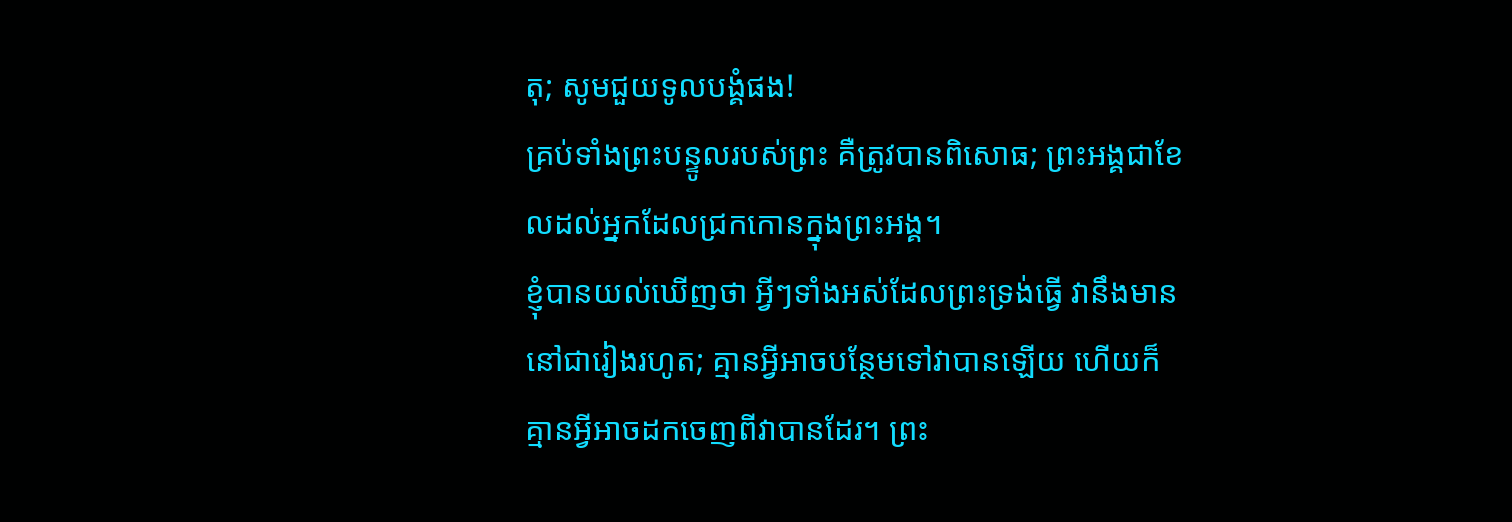តុ; សូមជួយទូលបង្គំផង!
គ្រប់ទាំងព្រះបន្ទូលរបស់ព្រះ គឺត្រូវបានពិសោធ; ព្រះអង្គជាខែលដល់អ្នកដែលជ្រកកោនក្នុងព្រះអង្គ។
ខ្ញុំបានយល់ឃើញថា អ្វីៗទាំងអស់ដែលព្រះទ្រង់ធ្វើ វានឹងមាននៅជារៀងរហូត; គ្មានអ្វីអាចបន្ថែមទៅវាបានឡើយ ហើយក៏គ្មានអ្វីអាចដកចេញពីវាបានដែរ។ ព្រះ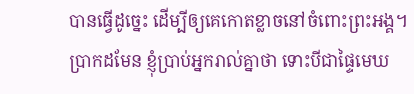បានធ្វើដូច្នេះ ដើម្បីឲ្យគេកោតខ្លាចនៅចំពោះព្រះអង្គ។
ប្រាកដមែន ខ្ញុំប្រាប់អ្នករាល់គ្នាថា ទោះបីជាផ្ទៃមេឃ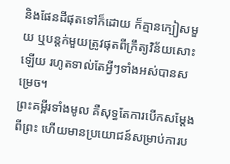និងផែនដីផុតទៅក៏ដោយ ក៏គ្មានក្បៀសមួយ ឬបន្តក់មួយត្រូវផុតពីក្រឹត្យវិន័យសោះឡើយ រហូតទាល់តែអ្វីៗទាំងអស់បានសម្រេច។
ព្រះគម្ពីរទាំងមូល គឺសុទ្ធតែការបើកសម្ដែងពីព្រះ ហើយមានប្រយោជន៍សម្រាប់ការប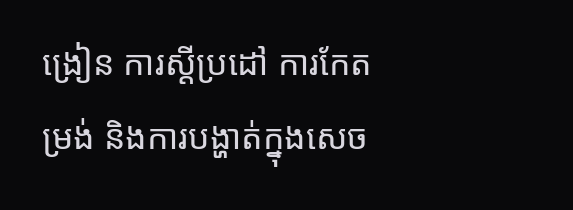ង្រៀន ការស្ដីប្រដៅ ការកែតម្រង់ និងការបង្ហាត់ក្នុងសេច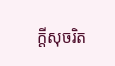ក្ដីសុចរិត